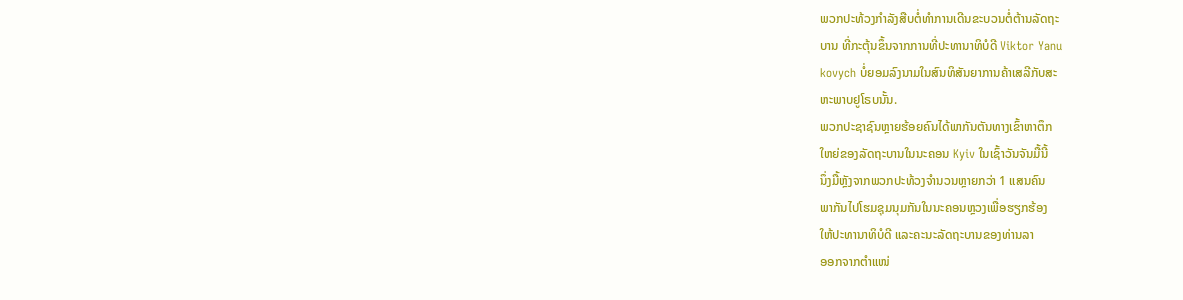ພວກປະທ້ວງກຳລັງສືບຕໍ່ທຳການເດີນຂະບວນຕໍ່ຕ້ານລັດຖະ
ບານ ທີ່ກະຕຸ້ນຂຶ້ນຈາກການທີ່ປະທານາທິບໍດີ Viktor Yanu
kovych ບໍ່ຍອມລົງນາມໃນສົນທິສັນຍາການຄ້າເສລີກັບສະ
ຫະພາບຢູໂຣບນັ້ນ.
ພວກປະຊາຊົນຫຼາຍຮ້ອຍຄົນໄດ້ພາກັນຕັນທາງເຂົ້າຫາຕຶກ
ໃຫຍ່ຂອງລັດຖະບານໃນນະຄອນ Kyiv ໃນເຊົ້າວັນຈັນມື້ນີ້
ນຶ່ງມື້ຫຼັງຈາກພວກປະທ້ວງຈຳນວນຫຼາຍກວ່າ 1 ແສນຄົນ
ພາກັນໄປໂຮມຊຸມນຸມກັນໃນນະຄອນຫຼວງເພື່ອຮຽກຮ້ອງ
ໃຫ້ປະທານາທິບໍດີ ແລະຄະນະລັດຖະບານຂອງທ່ານລາ
ອອກຈາກຕຳແໜ່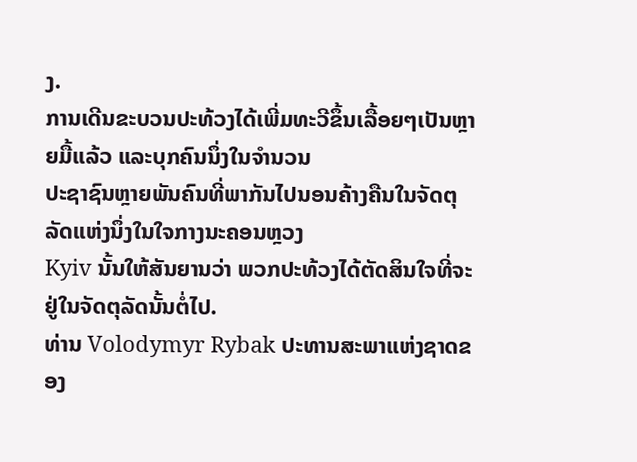ງ.
ການເດີນຂະບວນປະທ້ວງໄດ້ເພີ່ມທະວີຂຶ້ນເລື້ອຍໆເປັນຫຼາຍມື້ແລ້ວ ແລະບຸກຄົນນຶ່ງໃນຈຳນວນ
ປະຊາຊົນຫຼາຍພັນຄົນທີ່ພາກັນໄປນອນຄ້າງຄືນໃນຈັດຕຸລັດແຫ່ງນຶ່ງໃນໃຈກາງນະຄອນຫຼວງ
Kyiv ນັ້ນໃຫ້ສັນຍານວ່າ ພວກປະທ້ວງໄດ້ຕັດສິນໃຈທີ່ຈະຢູ່ໃນຈັດຕຸລັດນັ້ນຕໍ່ໄປ.
ທ່ານ Volodymyr Rybak ປະທານສະພາແຫ່ງຊາດຂອງ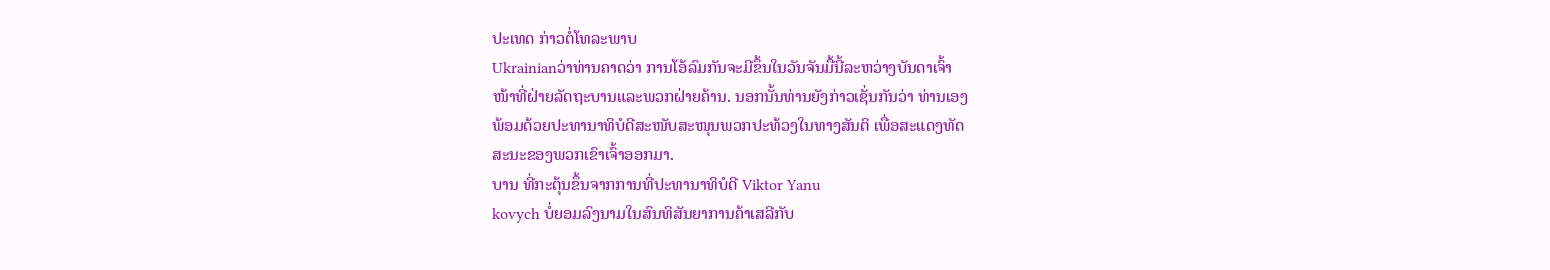ປະເທດ ກ່າວຕໍ່ໂທລະພາບ
Ukrainianວ່າທ່ານຄາດວ່າ ການໂອ້ລົມກັນຈະມີຂຶ້ນໃນວັນຈັນມື້ນີ້ລະຫວ່າງບັນດາເຈົ້າ
ໜ້າທີ່ຝ່າຍລັດຖະບານແລະພວກຝ່າຍຄ້ານ. ນອກນັ້ນທ່ານຍັງກ່າວເຊັ່ນກັນວ່າ ທ່ານເອງ
ພ້ອມດ້ວຍປະທານາທິບໍດີສະໜັບສະໜຸນພວກປະທ້ວງໃນທາງສັນຕິ ເພື່ອສະແດງທັດ
ສະນະຂອງພວກເຂົາເຈົ້າອອກມາ.
ບານ ທີ່ກະຕຸ້ນຂຶ້ນຈາກການທີ່ປະທານາທິບໍດີ Viktor Yanu
kovych ບໍ່ຍອມລົງນາມໃນສົນທິສັນຍາການຄ້າເສລີກັບ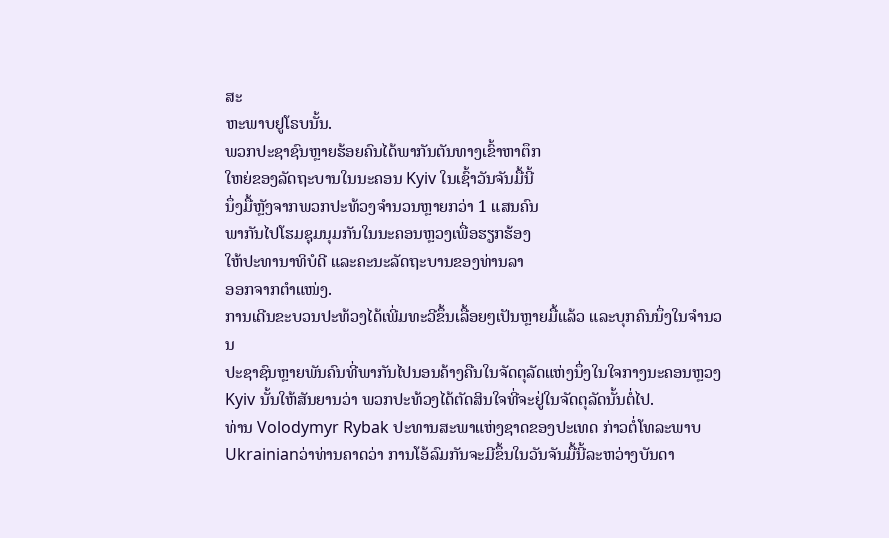ສະ
ຫະພາບຢູໂຣບນັ້ນ.
ພວກປະຊາຊົນຫຼາຍຮ້ອຍຄົນໄດ້ພາກັນຕັນທາງເຂົ້າຫາຕຶກ
ໃຫຍ່ຂອງລັດຖະບານໃນນະຄອນ Kyiv ໃນເຊົ້າວັນຈັນມື້ນີ້
ນຶ່ງມື້ຫຼັງຈາກພວກປະທ້ວງຈຳນວນຫຼາຍກວ່າ 1 ແສນຄົນ
ພາກັນໄປໂຮມຊຸມນຸມກັນໃນນະຄອນຫຼວງເພື່ອຮຽກຮ້ອງ
ໃຫ້ປະທານາທິບໍດີ ແລະຄະນະລັດຖະບານຂອງທ່ານລາ
ອອກຈາກຕຳແໜ່ງ.
ການເດີນຂະບວນປະທ້ວງໄດ້ເພີ່ມທະວີຂຶ້ນເລື້ອຍໆເປັນຫຼາຍມື້ແລ້ວ ແລະບຸກຄົນນຶ່ງໃນຈຳນວນ
ປະຊາຊົນຫຼາຍພັນຄົນທີ່ພາກັນໄປນອນຄ້າງຄືນໃນຈັດຕຸລັດແຫ່ງນຶ່ງໃນໃຈກາງນະຄອນຫຼວງ
Kyiv ນັ້ນໃຫ້ສັນຍານວ່າ ພວກປະທ້ວງໄດ້ຕັດສິນໃຈທີ່ຈະຢູ່ໃນຈັດຕຸລັດນັ້ນຕໍ່ໄປ.
ທ່ານ Volodymyr Rybak ປະທານສະພາແຫ່ງຊາດຂອງປະເທດ ກ່າວຕໍ່ໂທລະພາບ
Ukrainianວ່າທ່ານຄາດວ່າ ການໂອ້ລົມກັນຈະມີຂຶ້ນໃນວັນຈັນມື້ນີ້ລະຫວ່າງບັນດາ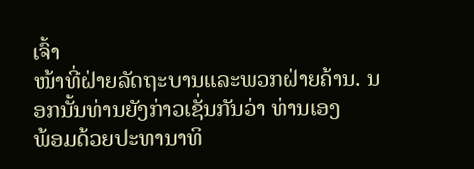ເຈົ້າ
ໜ້າທີ່ຝ່າຍລັດຖະບານແລະພວກຝ່າຍຄ້ານ. ນອກນັ້ນທ່ານຍັງກ່າວເຊັ່ນກັນວ່າ ທ່ານເອງ
ພ້ອມດ້ວຍປະທານາທິ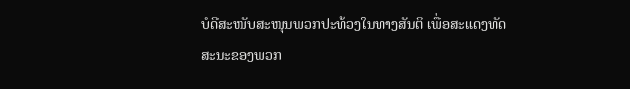ບໍດີສະໜັບສະໜຸນພວກປະທ້ວງໃນທາງສັນຕິ ເພື່ອສະແດງທັດ
ສະນະຂອງພວກ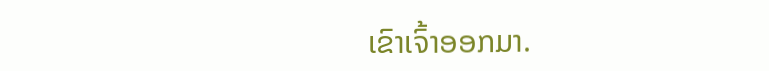ເຂົາເຈົ້າອອກມາ.